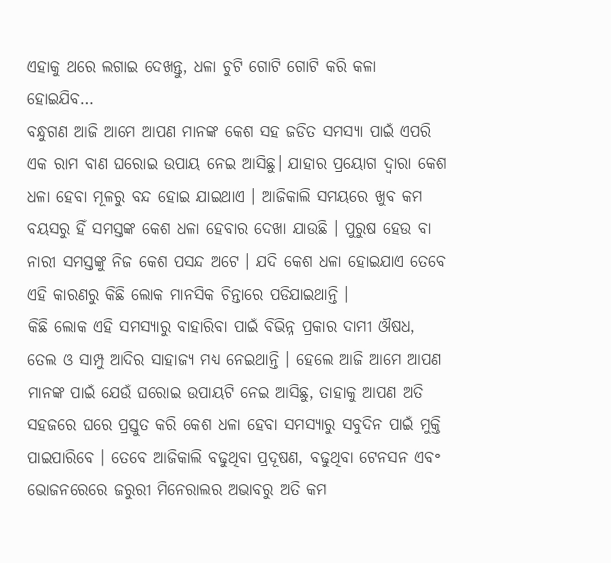ଏହାକୁ ଥରେ ଲଗାଇ ଦେଖନ୍ତୁ, ଧଳା ଚୁଟି ଗୋଟି ଗୋଟି କରି କଳା ହୋଇଯିବ…
ବନ୍ଧୁଗଣ ଆଜି ଆମେ ଆପଣ ମାନଙ୍କ କେଶ ସହ ଜଡିତ ସମସ୍ଯା ପାଇଁ ଏପରି ଏକ ରାମ ବାଣ ଘରୋଇ ଉପାୟ ନେଇ ଆସିଛୁ। ଯାହାର ପ୍ରୟୋଗ ଦ୍ଵାରା କେଶ ଧଳା ହେବା ମୂଳରୁ ବନ୍ଦ ହୋଇ ଯାଇଥାଏ । ଆଜିକାଲି ସମୟରେ ଖୁବ କମ ବୟସରୁ ହିଁ ସମସ୍ତଙ୍କ କେଶ ଧଳା ହେବାର ଦେଖା ଯାଉଛି । ପୁରୁଷ ହେଉ ବା ନାରୀ ସମସ୍ତଙ୍କୁ ନିଜ କେଶ ପସନ୍ଦ ଅଟେ । ଯଦି କେଶ ଧଳା ହୋଇଯାଏ ତେବେ ଏହି କାରଣରୁ କିଛି ଲୋକ ମାନସିକ ଚିନ୍ତାରେ ପଡିଯାଇଥାନ୍ତି ।
କିଛି ଲୋକ ଏହି ସମସ୍ୟାରୁ ବାହାରିବା ପାଇଁ ବିଭିନ୍ନ ପ୍ରକାର ଦାମୀ ଔଷଧ, ତେଲ ଓ ସାମ୍ପୁ ଆଦିର ସାହାଜ୍ଯ ମଧ୍ୟ ନେଇଥାନ୍ତି । ହେଲେ ଆଜି ଆମେ ଆପଣ ମାନଙ୍କ ପାଇଁ ଯେଉଁ ଘରୋଇ ଉପାୟଟି ନେଇ ଆସିଛୁ, ତାହାକୁ ଆପଣ ଅତି ସହଜରେ ଘରେ ପ୍ରସ୍ତୁତ କରି କେଶ ଧଳା ହେବା ସମସ୍ଯାରୁ ସବୁଦିନ ପାଇଁ ମୁକ୍ତି ପାଇପାରିବେ । ତେବେ ଆଜିକାଲି ବଢୁଥିବା ପ୍ରଦୂଷଣ, ବଢୁଥିବା ଟେନସନ ଏବ॰ ଭୋଜନରେରେ ଜରୁରୀ ମିନେରାଲର ଅଭାବରୁ ଅତି କମ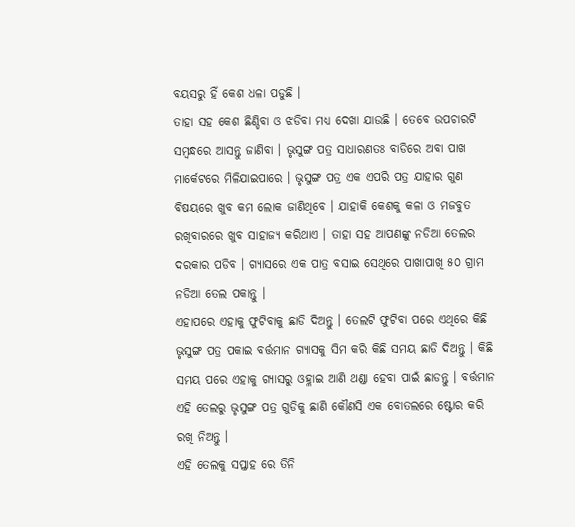ବୟସରୁ ହିଁ କେଶ ଧଳା ପଡୁଛି ।
ତାହା ସହ କେଶ ଛିଣ୍ଡିବା ଓ ଝଡିବା ମଧ୍ୟ ଦେଖା ଯାଉଛି । ତେବେ ଉପଚାରଟି ସମ୍ବନ୍ଧରେ ଆସନ୍ତୁ ଜାଣିବା । ଭୃସୁଙ୍ଗ ପତ୍ର ସାଧାରଣତଃ ବାଡିରେ ଅବା ପାଖ ମାର୍କେଟରେ ମିଳିଯାଇପାରେ । ଭୃସୁଙ୍ଗ ପତ୍ର ଏକ ଏପରି ପତ୍ର ଯାହାର ଗୁଣ ବିଷୟରେ ଖୁବ କମ ଲୋକ ଜାଣିଥିବେ । ଯାହାକି କେଶକୁ କଳା ଓ ମଜବୁତ ରଖିବାରରେ ଖୁବ ସାହାଜ୍ଯ କରିଥାଏ । ତାହା ସହ ଆପଣଙ୍କୁ ନଡିଆ ତେଲର ଦରକାର ପଡିବ । ଗ୍ଯାସରେ ଏକ ପାତ୍ର ବସାଇ ସେଥିରେ ପାଖାପାଖି ୫୦ ଗ୍ରାମ ନଡିଆ ତେଲ ପକାନ୍ତୁ ।
ଏହାପରେ ଏହାକୁ ଫୁଟିବାକୁ ଛାଡି ଦିଅନ୍ତୁ । ତେଲଟି ଫୁଟିବା ପରେ ଏଥିରେ କିଛି ଭୃସୁଙ୍ଗ ପତ୍ର ପକାଇ ବର୍ତ୍ତମାନ ଗ୍ଯାସକୁ ସିମ କରି କିଛି ସମୟ ଛାଡି ଦିଅନ୍ତୁ । କିଛି ସମୟ ପରେ ଏହାକୁ ଗ୍ଯାସରୁ ଓହ୍ଳାଇ ଆଣି ଥଣ୍ଡା ହେବା ପାଇଁ ଛାଡନ୍ତୁ । ବର୍ତ୍ତମାନ ଏହି ତେଲରୁ ଭୃସୁଙ୍ଗ ପତ୍ର ଗୁଡିକୁ ଛାଣି କୌଣସି ଏକ ବୋତଲରେ ଷ୍ଟୋର କରି ରଖି ନିଅନ୍ତୁ ।
ଏହି ତେଲକୁ ସପ୍ତାହ ରେ ତିନି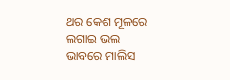ଥର କେଶ ମୂଳରେ ଲଗାଇ ଭଲ ଭାବରେ ମାଲିସ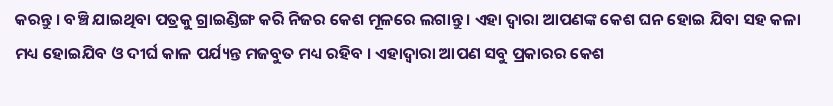କରନ୍ତୁ । ବଞ୍ଚି ଯାଇଥିବା ପତ୍ରକୁ ଗ୍ରାଇଣ୍ଡିଙ୍ଗ କରି ନିଜର କେଶ ମୂଳରେ ଲଗାନ୍ତୁ । ଏହା ଦ୍ଵାରା ଆପଣଙ୍କ କେଶ ଘନ ହୋଇ ଯିବା ସହ କଳା ମଧ୍ୟ ହୋଇଯିବ ଓ ଦୀର୍ଘ କାଳ ପର୍ଯ୍ୟନ୍ତ ମଜବୁତ ମଧ୍ୟ ରହିବ । ଏହାଦ୍ବାରା ଆପଣ ସବୁ ପ୍ରକାରର କେଶ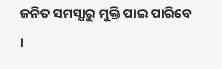ଜନିତ ସମସ୍ଯାରୁ ମୁକ୍ତି ପାଇ ପାରିବେ ।